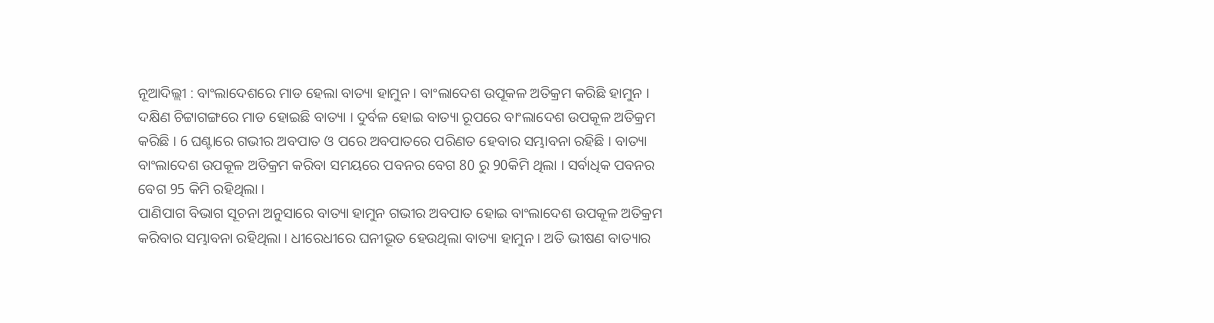ନୂଆଦିଲ୍ଲୀ : ବାଂଲାଦେଶରେ ମାଡ ହେଲା ବାତ୍ୟା ହାମୁନ । ବାଂଲାଦେଶ ଉପୂକଳ ଅତିକ୍ରମ କରିଛି ହାମୁନ । ଦକ୍ଷିଣ ଚିଟ୍ଟାଗଙ୍ଗରେ ମାଡ ହୋଇଛି ବାତ୍ୟା । ଦୁର୍ବଳ ହୋଇ ବାତ୍ୟା ରୂପରେ ବାଂଲାଦେଶ ଉପକୂଳ ଅତିକ୍ରମ କରିଛି । 6 ଘଣ୍ଟାରେ ଗଭୀର ଅବପାତ ଓ ପରେ ଅବପାତରେ ପରିଣତ ହେବାର ସମ୍ଭାବନା ରହିଛି । ବାତ୍ୟା ବାଂଲାଦେଶ ଉପକୂଳ ଅତିକ୍ରମ କରିବା ସମୟରେ ପବନର ବେଗ 80 ରୁ 90କିମି ଥିଲା । ସର୍ବାଧିକ ପବନର ବେଗ 95 କିମି ରହିଥିଲା ।
ପାଣିପାଗ ବିଭାଗ ସୂଚନା ଅନୁସାରେ ବାତ୍ୟା ହାମୁନ ଗଭୀର ଅବପାତ ହୋଇ ବାଂଲାଦେଶ ଉପକୂଳ ଅତିକ୍ରମ କରିବାର ସମ୍ଭାବନା ରହିଥିଲା । ଧୀରେଧୀରେ ଘନୀଭୂତ ହେଉଥିଲା ବାତ୍ୟା ହାମୁନ । ଅତି ଭୀଷଣ ବାତ୍ୟାର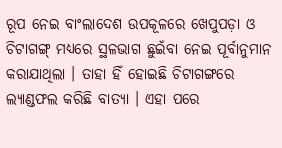ରୂପ ନେଇ ବାଂଲାଦେଶ ଉପକୂଳରେ ଖେପୁପଡ଼ା ଓ ଚିଟାଗଙ୍ଗ୍ ମଧ୍ୟରେ ସ୍ଥଳଭାଗ ଛୁଇଁବା ନେଇ ପୂର୍ବାନୁମାନ କରାଯାଥିଲା । ତାହା ହିଁ ହୋଇଛି ଚିଟାଗଙ୍ଗରେ ଲ୍ୟାଣ୍ଡଫଲ କରିଛି ବାତ୍ୟା । ଏହା ପରେ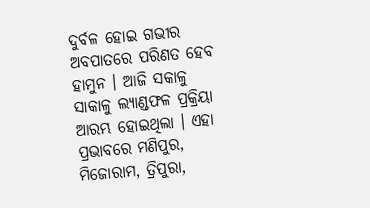ଦୁର୍ବଳ ହୋଇ ଗଭୀର ଅବପାତରେ ପରିଣତ ହେବ ହାମୁନ । ଆଜି ସକାଳୁ ସାକାଳୁ ଲ୍ୟାଣ୍ଡଫଳ ପ୍ରକ୍ରିୟା ଆରମ୍ଭ ହୋଇଥିଲା । ଏହା ପ୍ରଭାବରେ ମଣିପୁର, ମିଜୋରାମ, ତ୍ରିପୁରା,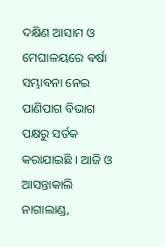ଦକ୍ଷିଣ ଆସାମ ଓ ମେଘାଳୟରେ ବର୍ଷା ସମ୍ଭାବନା ନେଇ ପାଣିପାଗ ବିଭାଗ ପକ୍ଷରୁ ସର୍ତକ କରାଯାଇଛି । ଆଜି ଓ ଆସନ୍ତାକାଲି ନାଗାଲାଣ୍ଡ,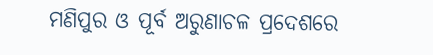ମଣିପୁର ଓ ପୂର୍ବ ଅରୁଣାଚଳ ପ୍ରଦେଶରେ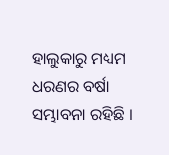ହାଲୁକାରୁ ମଧ୍ୟମ ଧରଣର ବର୍ଷା ସମ୍ଭାବନା ରହିଛି ।